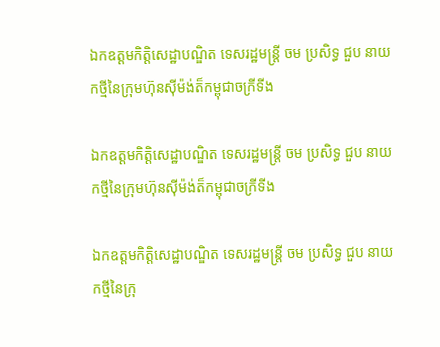ឯកឧត្តមកិត្តិសេដ្ឋាបណ្ឌិត ទេសរដ្ឋមន្រ្តី ចម ប្រសិទ្ធ ជួប នាយកថ្មីនៃក្រុមហ៊ុនសុីម៉ង់ត៏កម្ពុជាចក្រីទីង

ឯកឧត្តមកិត្តិសេដ្ឋាបណ្ឌិត ទេសរដ្ឋមន្រ្តី ចម ប្រសិទ្ធ ជួប នាយកថ្មីនៃក្រុមហ៊ុនសុីម៉ង់ត៏កម្ពុជាចក្រីទីង

ឯកឧត្តមកិត្តិសេដ្ឋាបណ្ឌិត ទេសរដ្ឋមន្រ្តី ចម ប្រសិទ្ធ ជួប នាយកថ្មីនៃក្រុ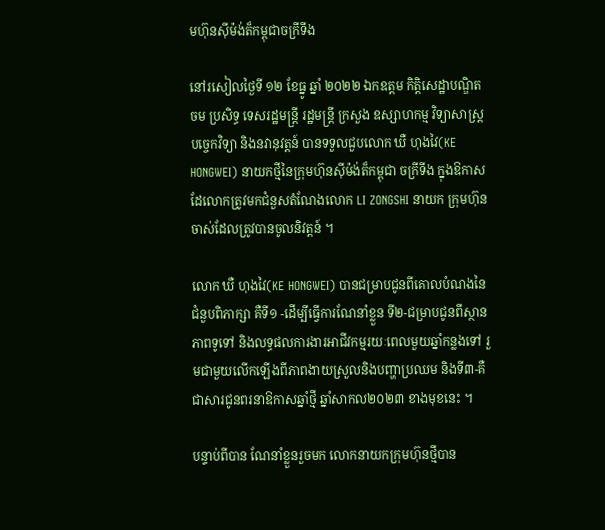មហ៊ុនសុីម៉ង់ត៏កម្ពុជាចក្រីទីង

នៅរសៀលថ្ងៃទី ១២ ខែធ្នូ ឆ្នាំ ២០២២ ឯកឧត្ដម កិត្តិសេដ្ឋាបណ្ឌិត ចម ប្រសិទ្ធ ទេសរដ្ឋមន្រ្តី រដ្ឋមន្រ្តី ក្រសួង ឧស្សាហកម្ម វិទ្យាសាស្ត្រ បច្ចេកវិទ្យា និងនវានុវត្តន៍ បានទទួលជួបលោក ឃឺ ហុងវៃ(KE HONGWEI) នាយកថ្មីនៃក្រុមហ៊ុនសុីម៉ង់ត៏កម្ពុជា ចក្រីទីង ក្នុងឱកាសដែលោកត្រូវមកជំនួសតំណែងលោក LI ZONGSHI នាយក ក្រុមហ៊ុន ចាស់ដែលត្រូវបានចូលនិវត្តន៍ ។

លោក ឃឺ ហុងវៃ(KE HONGWEI) បានជម្រាបជូនពីគោលបំណងនៃជំនួបពិភាក្សា គឺទី១ -ដេីម្បីធ្វេីការណែនាំខ្លួន ទី២-ជម្រាបជូនពីស្ថានភាពទូទៅ និងលទ្ធផលការងារអាជីវកម្មរយៈពេលមួយឆ្នាំកន្លងទៅ រួមជាមួយលេីកឡេីងពីភាពងាយស្រួលនិងបញ្ហាប្រឈម និងទី៣-គឺជាសារជូនពរនាឱកាសឆ្នាំថ្មី ឆ្នាំសាកល២០២៣ ខាងមុខនេះ ។

បន្ទាប់ពីបាន ណែនាំខ្លួនរួចមក លោកនាយកក្រុមហ៊ុនថ្មីបាន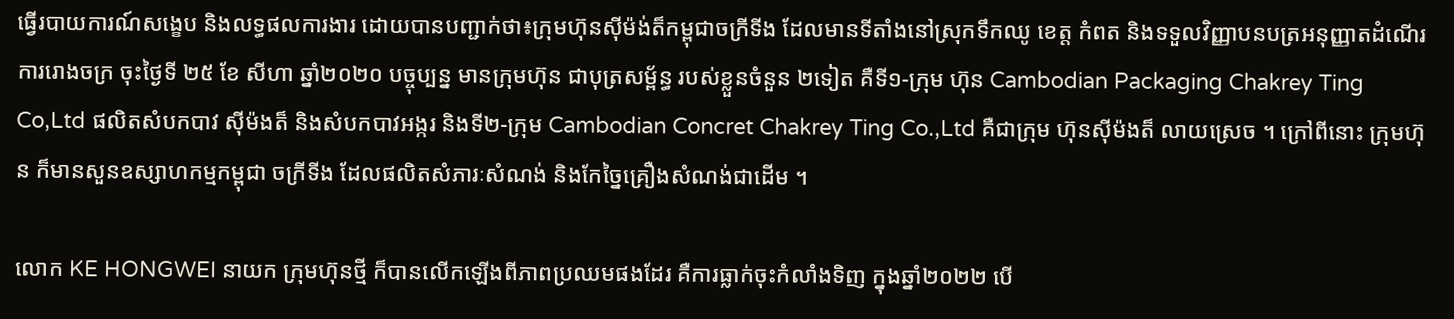ធ្វេីរបាយការណ៍សង្ខេប និងលទ្ធផលការងារ ដោយបានបញ្ជាក់ថា៖ក្រុមហ៊ុនសុីម៉ង់ត៏កម្ពុជាចក្រីទីង ដែលមានទីតាំងនៅស្រុកទឹកឈូ ខេត្ត កំពត និងទទួលវិញ្ញាបនបត្រអនុញ្ញាតដំណេីរការរោងចក្រ ចុះថ្ងៃទី ២៥ ខែ សីហា ឆ្នាំ២០២០ បច្ចុប្បន្ន មានក្រុមហ៊ុន ជាបុត្រសម្ព័ន្ធ របស់ខ្លួនចំនួន ២ទៀត គឺទី១-ក្រុម ហ៊ុន Cambodian Packaging Chakrey Ting Co,Ltd ផលិតសំបកបាវ សុីម៉ងត៏ និងសំបកបាវអង្ករ និងទី២-ក្រុម Cambodian Concret Chakrey Ting Co.,Ltd គឺជាក្រុម ហ៊ុនសុីម៉ងត៏ លាយស្រេច ។ ក្រៅពីនោះ ក្រុមហ៊ុន ក៏មានសួនឧស្សាហកម្មកម្ពុជា ចក្រីទីង ដែលផលិតសំភារៈសំណង់ និងកែច្នៃគ្រឿងសំណង់ជាដេីម ។

លោក KE HONGWEI នាយក ក្រុមហ៊ុនថ្មី ក៏បានលេីកឡេីងពីភាពប្រឈមផងដែរ គឺការធ្លាក់ចុះកំលាំងទិញ ក្នុងឆ្នាំ២០២២ បេី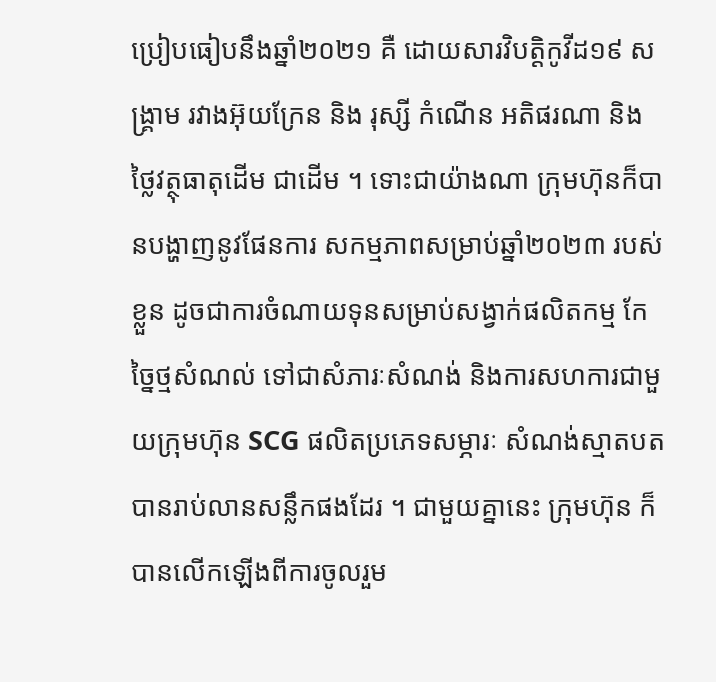ប្រៀបធៀបនឹងឆ្នាំ២០២១ គឺ ដោយសារវិបត្តិកូវីដ១៩ សង្គ្រាម រវាងអ៊ុយក្រែន និង រុស្សី កំណើន អតិផរណា និងថ្លៃវត្ថុធាតុដេីម ជាដេីម ។ ទោះជាយ៉ាងណា ក្រុមហ៊ុនក៏បានបង្ហាញនូវផែនការ សកម្មភាពសម្រាប់ឆ្នាំ២០២៣ របស់ខ្លួន ដូចជាការចំណាយទុនសម្រាប់សង្វាក់ផលិតកម្ម កែច្នៃថ្មសំណល់ ទៅជាសំភារៈសំណង់ និងការសហការជាមួយក្រុមហ៊ុន SCG ផលិតប្រភេទសម្ភារៈ សំណង់ស្មាតបត បានរាប់លានសន្លឹកផងដែរ ។ ជាមួយគ្នានេះ ក្រុមហ៊ុន ក៏បានលេីកឡេីងពីការចូលរួម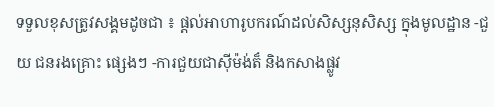ទទួលខុសត្រូវសង្គមដូចជា ៖ ផ្តល់អាហារូបករណ៍ដល់សិស្សនុសិស្ស ក្នុងមូលដ្ឋាន -ជួយ ជនរងគ្រោះ ផ្សេងៗ -ការជួយជាសុីម៉ង់ត៏ និងកសាងផ្លូវ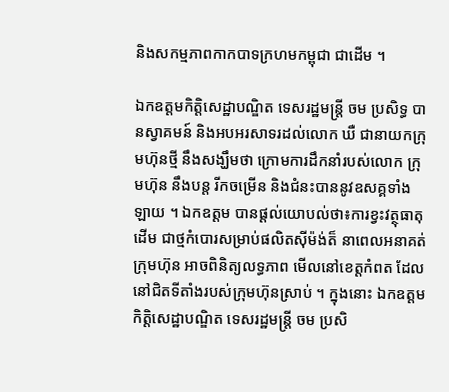និងសកម្មភាពកាកបាទក្រហមកម្ពុជា ជាដេីម ។

ឯកឧត្តមកិត្តិសេដ្ឋាបណ្ឌិត ទេសរដ្ឋមន្រ្តី ចម ប្រសិទ្ធ បានស្វាគមន៍ និងអបអរសាទរដល់លោក ឃឺ ជានាយកក្រុមហ៊ុនថ្មី នឹងសង្ឃឹមថា ក្រោមការដឹកនាំរបស់លោក ក្រុមហ៊ុន នឹងបន្ត រីកចម្រើន និងជំនះបាននូវឧសគ្គទាំងឡាយ ។ ឯកឧត្ដម បានផ្តល់យោបល់ថា៖ការខ្វះវត្ថុធាតុដេីម ជាថ្មកំបោរសម្រាប់ផលិតសុីម៉ង់ត៏ នាពេលអនាគត់ ក្រុមហ៊ុន អាចពិនិត្យលទ្ធភាព មេីលនៅខេត្តកំពត ដែលនៅជិតទីតាំងរបស់ក្រុមហ៊ុនស្រាប់ ។ ក្នុងនោះ ឯកឧត្តមកិត្តិសេដ្ឋាបណ្ឌិត ទេសរដ្ឋមន្រ្តី ចម ប្រសិ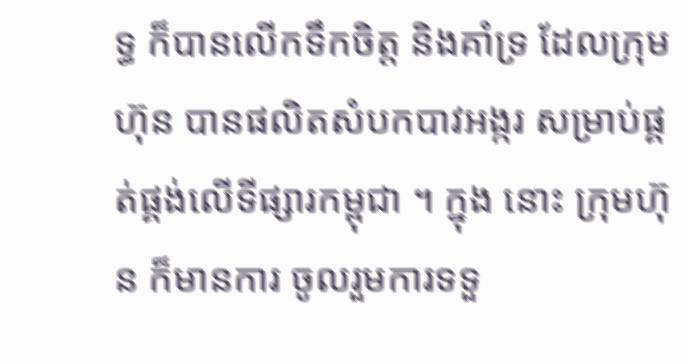ទ្ធ ក៏បានលេីកទឹកចិត្ត និងគាំទ្រ ដែលក្រុមហ៊ុន បានផលិតសំបកបាវអង្ករ សម្រាប់ផ្គត់ផ្គង់លេីទីផ្សារកម្ពុជា ។ ក្នុង នោះ ក្រុមហ៊ុន ក៏មានការ ចូលរួមការទទួ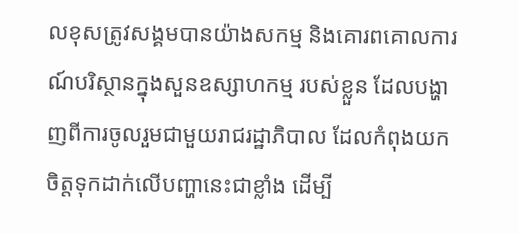លខុសត្រូវសង្គមបានយ៉ាងសកម្ម និងគោរពគោលការណ៍បរិស្ថានក្នុងសួនឧស្សាហកម្ម របស់ខ្លួន ដែលបង្ហាញពីការចូលរួមជាមួយរាជរដ្ឋាភិបាល ដែលកំពុងយកចិត្តទុកដាក់លេីបញ្ហានេះជាខ្លាំង ដេីម្បី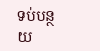ទប់បន្ថយ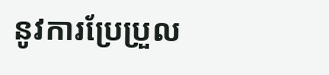នូវការប្រែប្រួល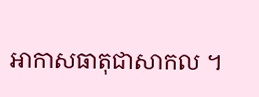អាកាសធាតុជាសាកល ។